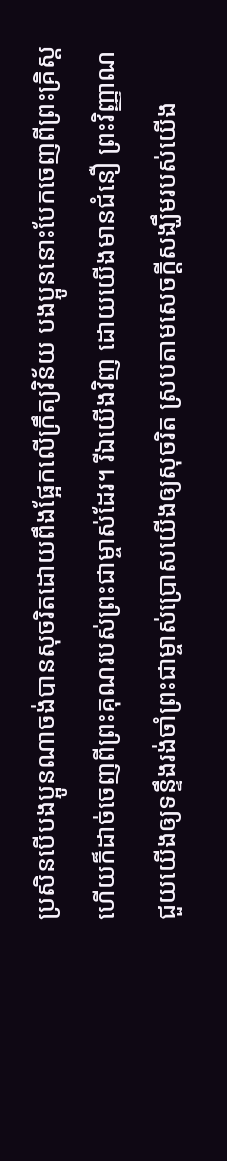ប្រសិនបើបងប្អូនណាចង់បានសុចរិតដោយពឹងផ្អែកលើក្រឹត្យវិន័យ បងប្អូននោះបែកចេញពីព្រះគ្រិស្ត ហើយក៏ដាច់ចេញពីព្រះគុណរបស់ព្រះជាម្ចាស់ដែរ។ រីឯយើងវិញ ដោយយើងមានជំនឿ ព្រះវិញ្ញាណជួយយើងឲ្យទន្ទឹងរង់ចាំព្រះជាម្ចាស់ប្រោសយើងឲ្យសុចរិត ស្របតាមសេចក្ដីសង្ឃឹមរបស់យើង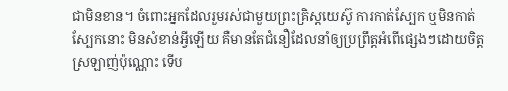ជាមិនខាន។ ចំពោះអ្នកដែលរួមរស់ជាមួយព្រះគ្រិស្តយេស៊ូ ការកាត់ស្បែក ឬមិនកាត់ស្បែកនោះ មិនសំខាន់អ្វីឡើយ គឺមានតែជំនឿដែលនាំឲ្យប្រព្រឹត្តអំពើផ្សេងៗដោយចិត្តស្រឡាញ់ប៉ុណ្ណោះ ទើប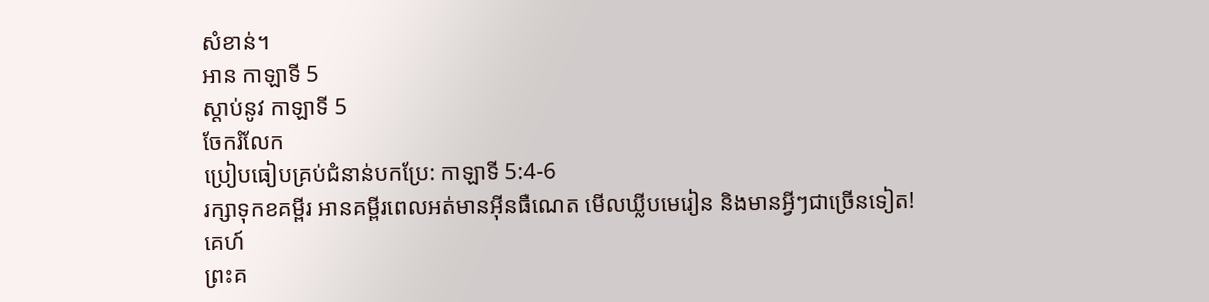សំខាន់។
អាន កាឡាទី 5
ស្ដាប់នូវ កាឡាទី 5
ចែករំលែក
ប្រៀបធៀបគ្រប់ជំនាន់បកប្រែ: កាឡាទី 5:4-6
រក្សាទុកខគម្ពីរ អានគម្ពីរពេលអត់មានអ៊ីនធឺណេត មើលឃ្លីបមេរៀន និងមានអ្វីៗជាច្រើនទៀត!
គេហ៍
ព្រះគ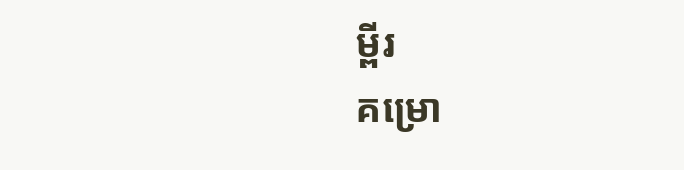ម្ពីរ
គម្រោ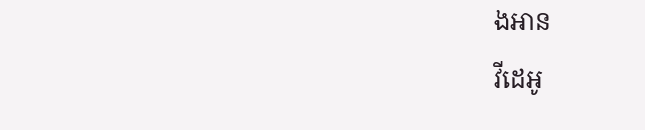ងអាន
វីដេអូ